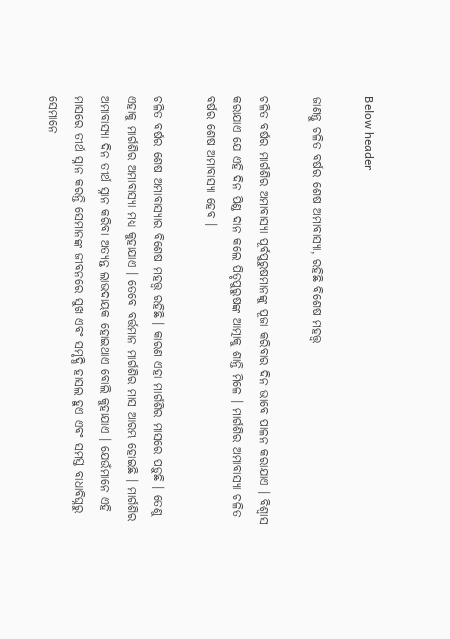Below header

ଜାଣନ୍ତୁ ଚଳିତ ବର୍ଷର ଶେଷ ଅମାବାସ୍ୟା, ରହିଛି ବିଶେଷ ମହତ୍ତ୍ୱ

ଚଳିତ ବର୍ଷର ମାର୍ଗଶିର ଅମାବାସ୍ୟା ପୂର୍ବପୁରୁଷମାନଙ୍କୁ ପୂଜା କରିବାର ଦିନ ଭାବେ ପାଳନ କରାଯାଏ । ବିଶ୍ୱାସ କରାଯାଏ ଯେ ଏହି ଦିନ ପିଣ୍ଡ ଦାନ କଲେ ପିତୃପୁରୁଷଙ୍କ ଆତ୍ମାକୁ ଶାନ୍ତି ମିଳେ । ମାର୍ଗଶିର ଅମାବାସ୍ୟା ଚଳିତ ବର୍ଷର ଶେଷ ଅମାବାସ୍ୟା ହେବ ।

ଚଳିତ ବର୍ଷର ଶେଷ ଅମାବାସ୍ୟାର ବିଶେଷ ମହତ୍ତ୍ୱ ରହିଛି । କାରଣ ଏହା ମାର୍ଗଶିର ମାସରେ ପଡ଼ୁଛି । ତେଣୁ ଏହାକୁ ମାର୍ଗଶିର ଅମାବାସ୍ୟା ମଧ୍ୟ କୁହାଯାଏ । ତେବେ ବର୍ତ୍ତମାନ ମାର୍ଗଶିର ମାସ ଆରମ୍ଭ ହୋଇଛି । ମାର୍ଗଶିର ଅମାବାସ୍ୟା ଦିନ ତୀର୍ଥ ସ୍ନାନ କରିବା ଅତ୍ୟନ୍ତ ଲାଭଦାୟକ ହୋଇଥାଏ ବୋଲି କୁହାଯାଏ । ଯେଉଁମାନେ ଏହି ମାସରେ ତୀର୍ଥ ସ୍ନାନ କରନ୍ତି ସେମାନଙ୍କ ଜୀବନରେ ସୁଖ ଏବଂ ସମୃଦ୍ଧି ହାସଲ ହୁଏ ଏବଂ ସମସ୍ତ ବାଧାବିଘ୍ନରୁ ସେମାନେ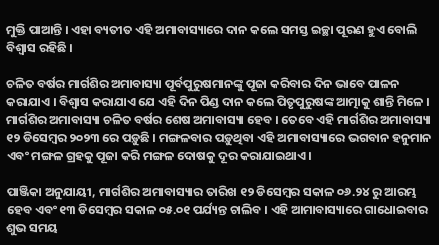ମୁକ୍ତି ପାଆନ୍ତି । ଏହା ବ୍ୟତୀତ ଏହି ଅମାବାସ୍ୟାରେ ଦାନ କଲେ ସମସ୍ତ ଇଚ୍ଛା ପୂରଣ ହୁଏ ବୋଲି ବିଶ୍ୱାସ ରହିଛି ।

ଚଳିତ ବର୍ଷର ମାର୍ଗଶିର ଅମାବାସ୍ୟା ପୂର୍ବପୁରୁଷମାନଙ୍କୁ ପୂଜା କରିବାର ଦିନ ଭାବେ ପାଳନ କରାଯାଏ । ବିଶ୍ୱାସ କରାଯାଏ ଯେ ଏହି ଦିନ ପିଣ୍ଡ ଦାନ କଲେ ପିତୃପୁରୁଷଙ୍କ ଆତ୍ମାକୁ ଶାନ୍ତି ମିଳେ । ମାର୍ଗଶିର ଅମାବାସ୍ୟା ଚଳିତ ବର୍ଷର ଶେଷ ଅମାବାସ୍ୟା ହେବ । ତେବେ ଏହି ମାର୍ଗଶିର ଅମାବାସ୍ୟା ୧୨ ଡିସେମ୍ବର ୨୦୨୩ ରେ ପଡ଼ୁଛି । ମଙ୍ଗଳବାର ପଡ଼ୁଥିବା ଏହି ଅମାବାସ୍ୟାରେ ଭଗବାନ ହନୁମାନ ଏବଂ ମଙ୍ଗଳ ଗ୍ରହକୁ ପୂଜା କରି ମଙ୍ଗଳ ଦୋଷକୁ ଦୂର କରାଯାଇଥାଏ।

ପାଞ୍ଜିକା ଅନୁଯାୟୀ, ମାର୍ଗଶିର ଅମାବାସ୍ୟାର ତାରିଖ ୧୨ ଡିସେମ୍ବର ସକାଳ ୦୬.୨୪ ରୁ ଆରମ୍ଭ ହେବ ଏବଂ ୧୩ ଡିସେମ୍ବର ସକାଳ ୦୫.୦୧ ପର୍ଯ୍ୟନ୍ତ ଚାଲିବ । ଏହି ଆମାବାସ୍ୟାରେ ଗାଧୋଇବାର ଶୁଭ ସମୟ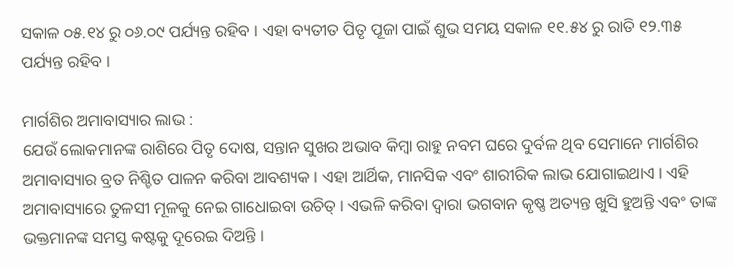ସକାଳ ୦୫.୧୪ ରୁ ୦୬.୦୯ ପର୍ଯ୍ୟନ୍ତ ରହିବ । ଏହା ବ୍ୟତୀତ ପିତୃ ପୂଜା ପାଇଁ ଶୁଭ ସମୟ ସକାଳ ୧୧.୫୪ ରୁ ରାତି ୧୨.୩୫ ପର୍ଯ୍ୟନ୍ତ ରହିବ ।

ମାର୍ଗଶିର ଅମାବାସ୍ୟାର ଲାଭ :
ଯେଉଁ ଲୋକମାନଙ୍କ ରାଶିରେ ପିତୃ ଦୋଷ, ସନ୍ତାନ ସୁଖର ଅଭାବ କିମ୍ବା ରାହୁ ନବମ ଘରେ ଦୁର୍ବଳ ଥିବ ସେମାନେ ମାର୍ଗଶିର ଅମାବାସ୍ୟାର ବ୍ରତ ନିଶ୍ଚିତ ପାଳନ କରିବା ଆବଶ୍ୟକ । ଏହା ଆର୍ଥିକ, ମାନସିକ ଏବଂ ଶାରୀରିକ ଲାଭ ଯୋଗାଇଥାଏ । ଏହି ଅମାବାସ୍ୟାରେ ତୁଳସୀ ମୂଳକୁ ନେଇ ଗାଧୋଇବା ଉଚିତ୍ । ଏଭଳି କରିବା ଦ୍ୱାରା ଭଗବାନ କୃଷ୍ଣ ଅତ୍ୟନ୍ତ ଖୁସି ହୁଅନ୍ତି ଏବଂ ତାଙ୍କ ଭକ୍ତମାନଙ୍କ ସମସ୍ତ କଷ୍ଟକୁ ଦୂରେଇ ଦିଅନ୍ତି ।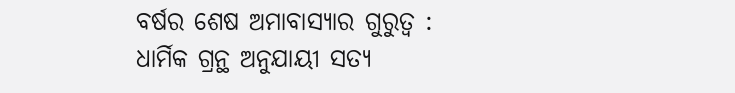ବର୍ଷର ଶେଷ ଅମାବାସ୍ୟାର ଗୁରୁତ୍ୱ :
ଧାର୍ମିକ ଗ୍ରନ୍ଥ ଅନୁଯାୟୀ ସତ୍ୟ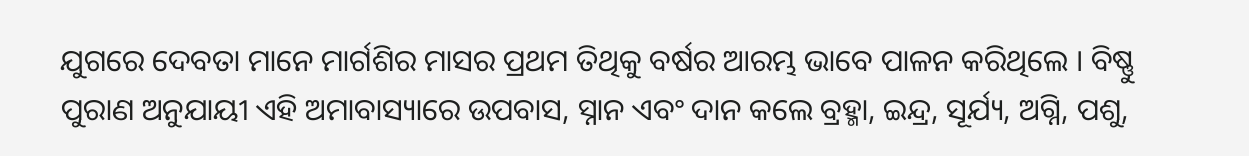ଯୁଗରେ ଦେବତା ମାନେ ମାର୍ଗଶିର ମାସର ପ୍ରଥମ ତିଥିକୁ ବର୍ଷର ଆରମ୍ଭ ଭାବେ ପାଳନ କରିଥିଲେ । ବିଷ୍ଣୁ ପୁରାଣ ଅନୁଯାୟୀ ଏହି ଅମାବାସ୍ୟାରେ ଉପବାସ, ସ୍ନାନ ଏବଂ ଦାନ କଲେ ବ୍ରହ୍ମା, ଇନ୍ଦ୍ର, ସୂର୍ଯ୍ୟ, ଅଗ୍ନି, ପଶୁ,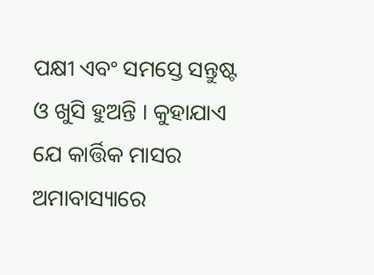ପକ୍ଷୀ ଏବଂ ସମସ୍ତେ ସନ୍ତୁଷ୍ଟ ଓ ଖୁସି ହୁଅନ୍ତି । କୁହାଯାଏ ଯେ କାର୍ତ୍ତିକ ମାସର ଅମାବାସ୍ୟାରେ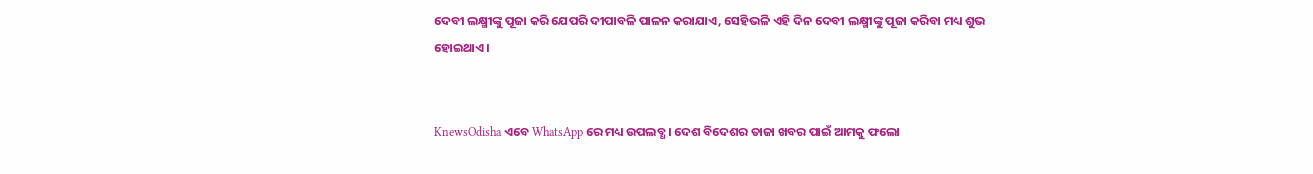ଦେବୀ ଲକ୍ଷ୍ମୀଙ୍କୁ ପୂଜା କରି ଯେପରି ଦୀପାବଳି ପାଳନ କରାଯାଏ, ସେହିଭଳି ଏହି ଦିନ ଦେବୀ ଲକ୍ଷ୍ମୀଙ୍କୁ ପୂଜା କରିବା ମଧ୍ୟ ଶୁଭ ହୋଇଥାଏ ।


KnewsOdisha ଏବେ WhatsApp ରେ ମଧ୍ୟ ଉପଲବ୍ଧ । ଦେଶ ବିଦେଶର ତାଜା ଖବର ପାଇଁ ଆମକୁ ଫଲୋ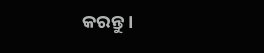କରନ୍ତୁ ।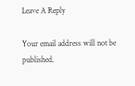Leave A Reply

Your email address will not be published.